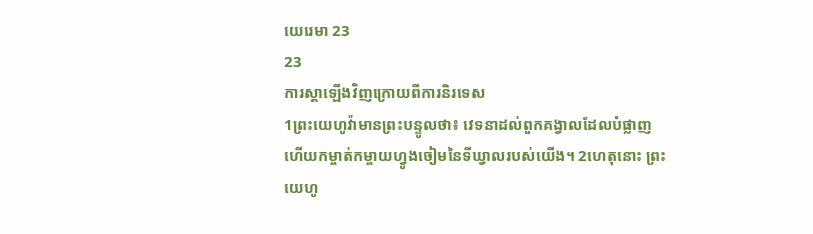យេរេមា 23
23
ការស្ដាឡើងវិញក្រោយពីការនិរទេស
1ព្រះយេហូវ៉ាមានព្រះបន្ទូលថា៖ វេទនាដល់ពួកគង្វាលដែលបំផ្លាញ ហើយកម្ចាត់កម្ចាយហ្វូងចៀមនៃទីឃ្វាលរបស់យើង។ 2ហេតុនោះ ព្រះយេហូ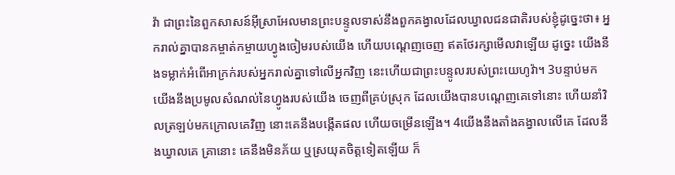វ៉ា ជាព្រះនៃពួកសាសន៍អ៊ីស្រាអែលមានព្រះបន្ទូលទាស់នឹងពួកគង្វាលដែលឃ្វាលជនជាតិរបស់ខ្ញុំដូច្នេះថា៖ អ្នករាល់គ្នាបានកម្ចាត់កម្ចាយហ្វូងចៀមរបស់យើង ហើយបណ្តេញចេញ ឥតថែរក្សាមើលវាឡើយ ដូច្នេះ យើងនឹងទម្លាក់អំពើអាក្រក់របស់អ្នករាល់គ្នាទៅលើអ្នកវិញ នេះហើយជាព្រះបន្ទូលរបស់ព្រះយេហូវ៉ា។ 3បន្ទាប់មក យើងនឹងប្រមូលសំណល់នៃហ្វូងរបស់យើង ចេញពីគ្រប់ស្រុក ដែលយើងបានបណ្តេញគេទៅនោះ ហើយនាំវិលត្រឡប់មកក្រោលគេវិញ នោះគេនឹងបង្កើតផល ហើយចម្រើនឡើង។ 4យើងនឹងតាំងគង្វាលលើគេ ដែលនឹងឃ្វាលគេ គ្រានោះ គេនឹងមិនភ័យ ឬស្រយុតចិត្តទៀតឡើយ ក៏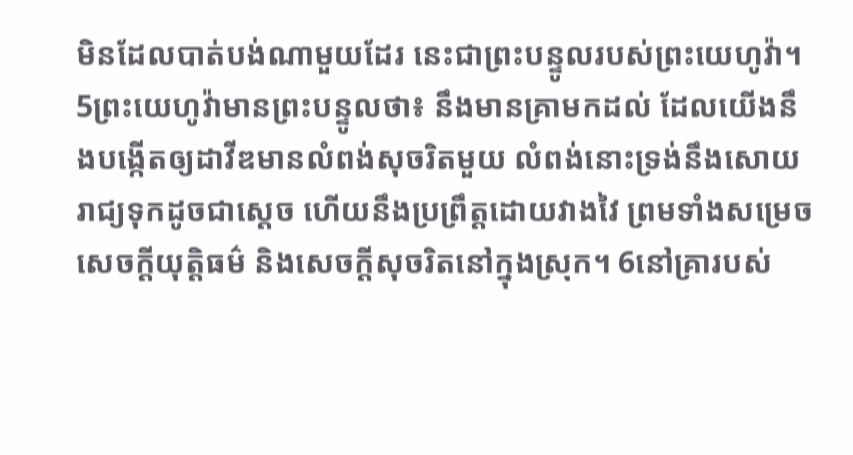មិនដែលបាត់បង់ណាមួយដែរ នេះជាព្រះបន្ទូលរបស់ព្រះយេហូវ៉ា។
5ព្រះយេហូវ៉ាមានព្រះបន្ទូលថា៖ នឹងមានគ្រាមកដល់ ដែលយើងនឹងបង្កើតឲ្យដាវីឌមានលំពង់សុចរិតមួយ លំពង់នោះទ្រង់នឹងសោយរាជ្យទុកដូចជាស្តេច ហើយនឹងប្រព្រឹត្តដោយវាងវៃ ព្រមទាំងសម្រេចសេចក្ដីយុត្តិធម៌ និងសេចក្ដីសុចរិតនៅក្នុងស្រុក។ 6នៅគ្រារបស់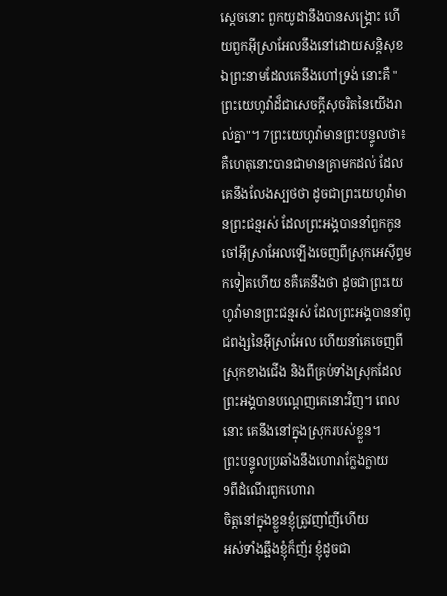ស្ដេចនោះ ពួកយូដានឹងបានសង្គ្រោះ ហើយពួកអ៊ីស្រាអែលនឹងនៅដោយសន្តិសុខ ឯព្រះនាមដែលគេនឹងហៅទ្រង់ នោះគឺ "ព្រះយេហូវ៉ាដ៏ជាសេចក្ដីសុចរិតនៃយើងរាល់គ្នា"។ 7ព្រះយេហូវ៉ាមានព្រះបន្ទូលថា៖ គឺហេតុនោះបានជាមានគ្រាមកដល់ ដែលគេនឹងលែងស្បថថា ដូចជាព្រះយេហូវ៉ាមានព្រះជន្មរស់ ដែលព្រះអង្គបាននាំពួកកូនចៅអ៊ីស្រាអែលឡើងចេញពីស្រុកអេស៊ីព្ទមកទៀតហើយ 8គឺគេនឹងថា ដូចជាព្រះយេហូវ៉ាមានព្រះជន្មរស់ ដែលព្រះអង្គបាននាំពូជពង្សនៃអ៊ីស្រាអែល ហើយនាំគេចេញពីស្រុកខាងជើង និងពីគ្រប់ទាំងស្រុកដែលព្រះអង្គបានបណ្តេញគេនោះវិញ។ ពេលនោះ គេនឹងនៅក្នុងស្រុករបស់ខ្លួន។
ព្រះបន្ទូលប្រឆាំងនឹងហោរាក្លែងក្លាយ
9ពីដំណើរពួកហោរា
ចិត្តនៅក្នុងខ្លួនខ្ញុំត្រូវញាំញីហើយ
អស់ទាំងឆ្អឹងខ្ញុំក៏ញ័រ ខ្ញុំដូចជា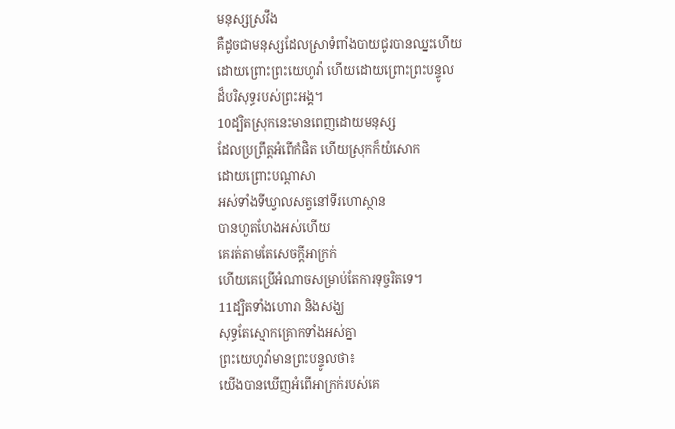មនុស្សស្រវឹង
គឺដូចជាមនុស្សដែលស្រាទំពាំងបាយជូរបានឈ្នះហើយ
ដោយព្រោះព្រះយេហូវ៉ា ហើយដោយព្រោះព្រះបន្ទូល
ដ៏បរិសុទ្ធរបស់ព្រះអង្គ។
10ដ្បិតស្រុកនេះមានពេញដោយមនុស្ស
ដែលប្រព្រឹត្តអំពើកំផិត ហើយស្រុកក៏យំសោក
ដោយព្រោះបណ្ដាសា
អស់ទាំងទីឃ្វាលសត្វនៅទីរហោស្ថាន
បានហួតហែងអស់ហើយ
គេរត់តាមតែសេចក្ដីអាក្រក់
ហើយគេប្រើអំណាចសម្រាប់តែការទុច្ចរិតទេ។
11ដ្បិតទាំងហោរា និងសង្ឃ
សុទ្ធតែស្មោកគ្រោកទាំងអស់គ្នា
ព្រះយេហូវ៉ាមានព្រះបន្ទូលថា៖
យើងបានឃើញអំពើអាក្រក់របស់គេ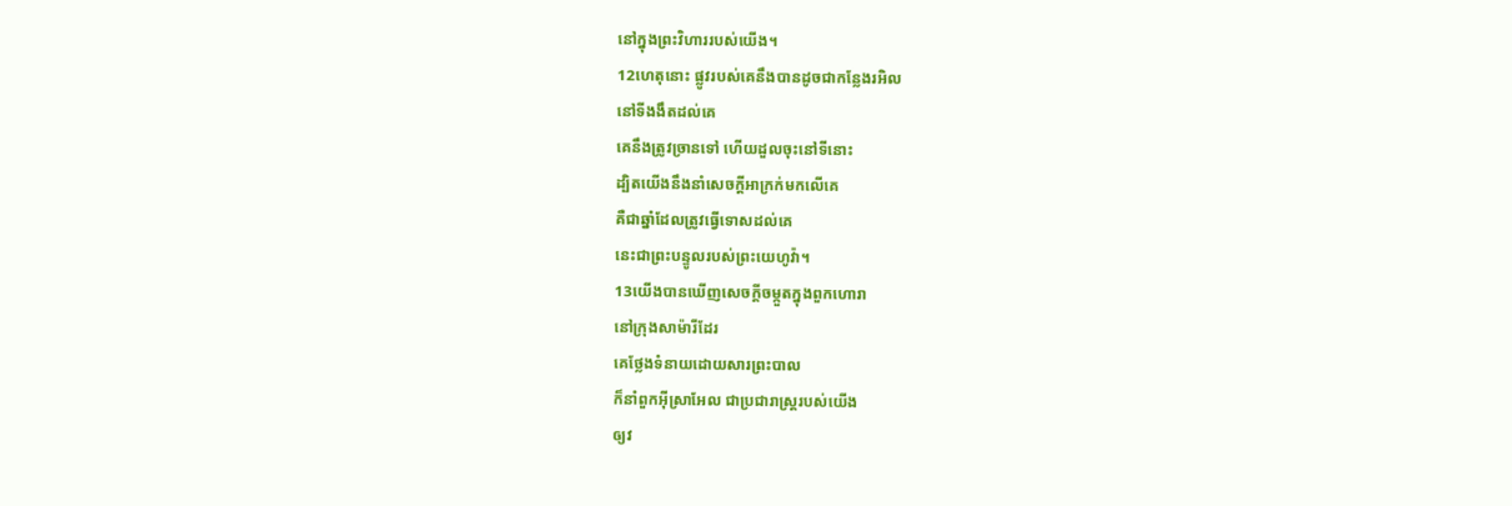នៅក្នុងព្រះវិហាររបស់យើង។
12ហេតុនោះ ផ្លូវរបស់គេនឹងបានដូចជាកន្លែងរអិល
នៅទីងងឹតដល់គេ
គេនឹងត្រូវច្រានទៅ ហើយដួលចុះនៅទីនោះ
ដ្បិតយើងនឹងនាំសេចក្ដីអាក្រក់មកលើគេ
គឺជាឆ្នាំដែលត្រូវធ្វើទោសដល់គេ
នេះជាព្រះបន្ទូលរបស់ព្រះយេហូវ៉ា។
13យើងបានឃើញសេចក្ដីចម្កួតក្នុងពួកហោរា
នៅក្រុងសាម៉ារីដែរ
គេថ្លែងទំនាយដោយសារព្រះបាល
ក៏នាំពួកអ៊ីស្រាអែល ជាប្រជារាស្ត្ររបស់យើង
ឲ្យវ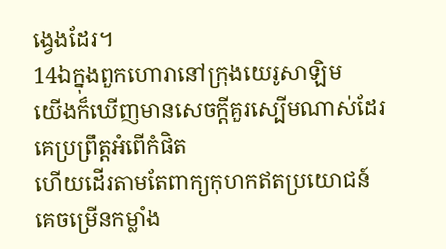ង្វេងដែរ។
14ឯក្នុងពួកហោរានៅក្រុងយេរូសាឡិម
យើងក៏ឃើញមានសេចក្ដីគួរស្បើមណាស់ដែរ
គេប្រព្រឹត្តអំពើកំផិត
ហើយដើរតាមតែពាក្យកុហកឥតប្រយោជន៍
គេចម្រើនកម្លាំង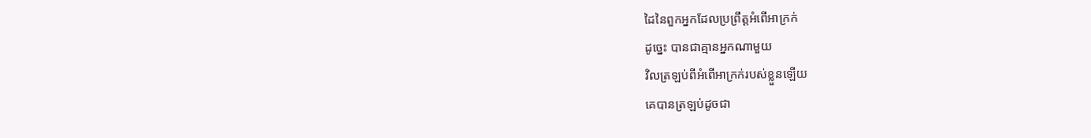ដៃនៃពួកអ្នកដែលប្រព្រឹត្តអំពើអាក្រក់
ដូច្នេះ បានជាគ្មានអ្នកណាមួយ
វិលត្រឡប់ពីអំពើអាក្រក់របស់ខ្លួនឡើយ
គេបានត្រឡប់ដូចជា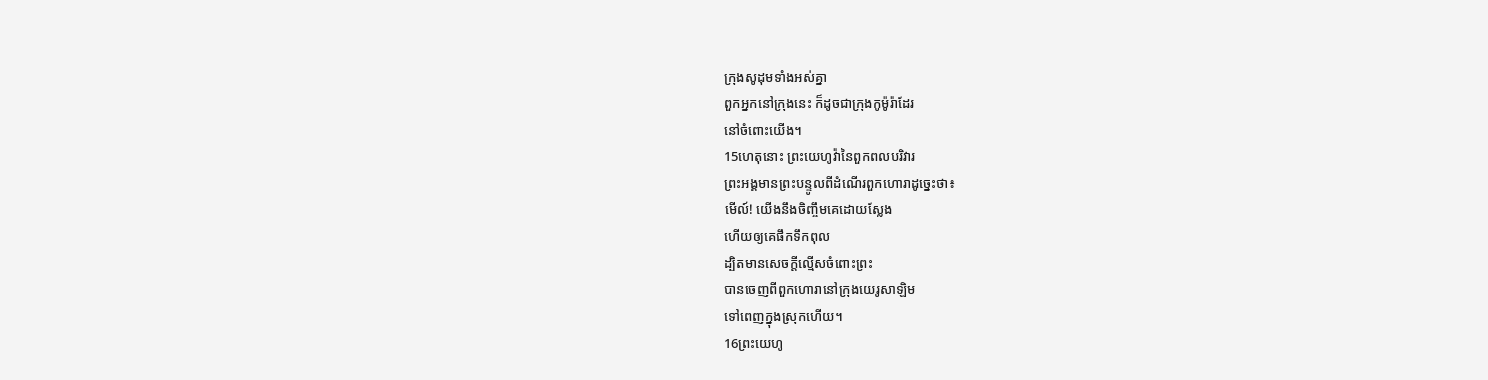ក្រុងសូដុមទាំងអស់គ្នា
ពួកអ្នកនៅក្រុងនេះ ក៏ដូចជាក្រុងកូម៉ូរ៉ាដែរ
នៅចំពោះយើង។
15ហេតុនោះ ព្រះយេហូវ៉ានៃពួកពលបរិវារ
ព្រះអង្គមានព្រះបន្ទូលពីដំណើរពួកហោរាដូច្នេះថា៖
មើល៍! យើងនឹងចិញ្ចឹមគេដោយស្លែង
ហើយឲ្យគេផឹកទឹកពុល
ដ្បិតមានសេចក្ដីល្មើសចំពោះព្រះ
បានចេញពីពួកហោរានៅក្រុងយេរូសាឡិម
ទៅពេញក្នុងស្រុកហើយ។
16ព្រះយេហូ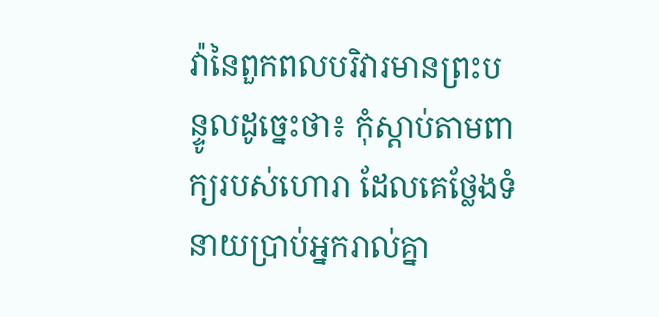វ៉ានៃពួកពលបរិវារមានព្រះបន្ទូលដូច្នេះថា៖ កុំស្តាប់តាមពាក្យរបស់ហោរា ដែលគេថ្លែងទំនាយប្រាប់អ្នករាល់គ្នា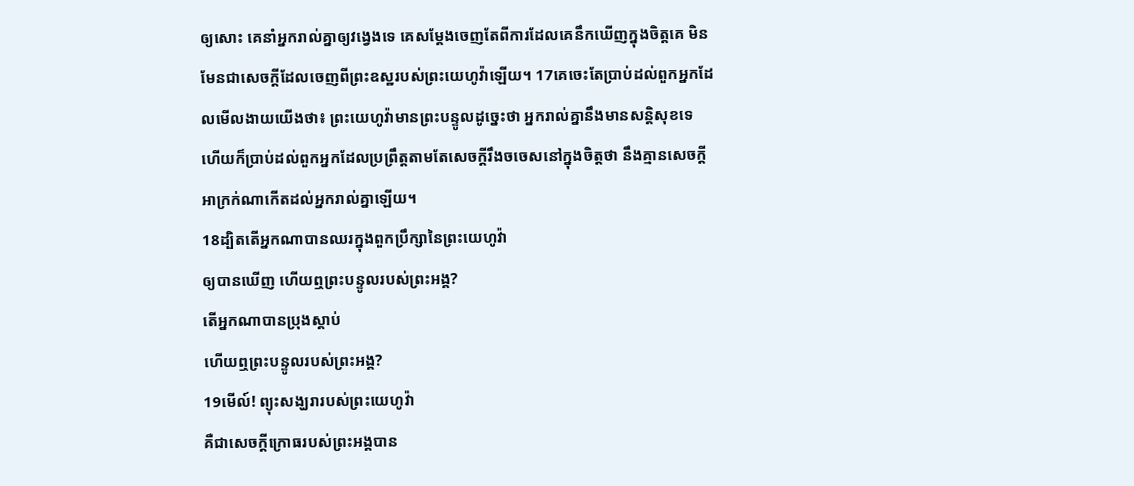ឲ្យសោះ គេនាំអ្នករាល់គ្នាឲ្យវង្វេងទេ គេសម្ដែងចេញតែពីការដែលគេនឹកឃើញក្នុងចិត្តគេ មិនមែនជាសេចក្ដីដែលចេញពីព្រះឧស្ឋរបស់ព្រះយេហូវ៉ាឡើយ។ 17គេចេះតែប្រាប់ដល់ពួកអ្នកដែលមើលងាយយើងថា៖ ព្រះយេហូវ៉ាមានព្រះបន្ទូលដូច្នេះថា អ្នករាល់គ្នានឹងមានសន្តិសុខទេ ហើយក៏ប្រាប់ដល់ពួកអ្នកដែលប្រព្រឹត្តតាមតែសេចក្ដីរឹងចចេសនៅក្នុងចិត្តថា នឹងគ្មានសេចក្ដីអាក្រក់ណាកើតដល់អ្នករាល់គ្នាឡើយ។
18ដ្បិតតើអ្នកណាបានឈរក្នុងពួកប្រឹក្សានៃព្រះយេហូវ៉ា
ឲ្យបានឃើញ ហើយឮព្រះបន្ទូលរបស់ព្រះអង្គ?
តើអ្នកណាបានប្រុងស្តាប់
ហើយឮព្រះបន្ទូលរបស់ព្រះអង្គ?
19មើល៍! ព្យុះសង្ឃរារបស់ព្រះយេហូវ៉ា
គឺជាសេចក្ដីក្រោធរបស់ព្រះអង្គបាន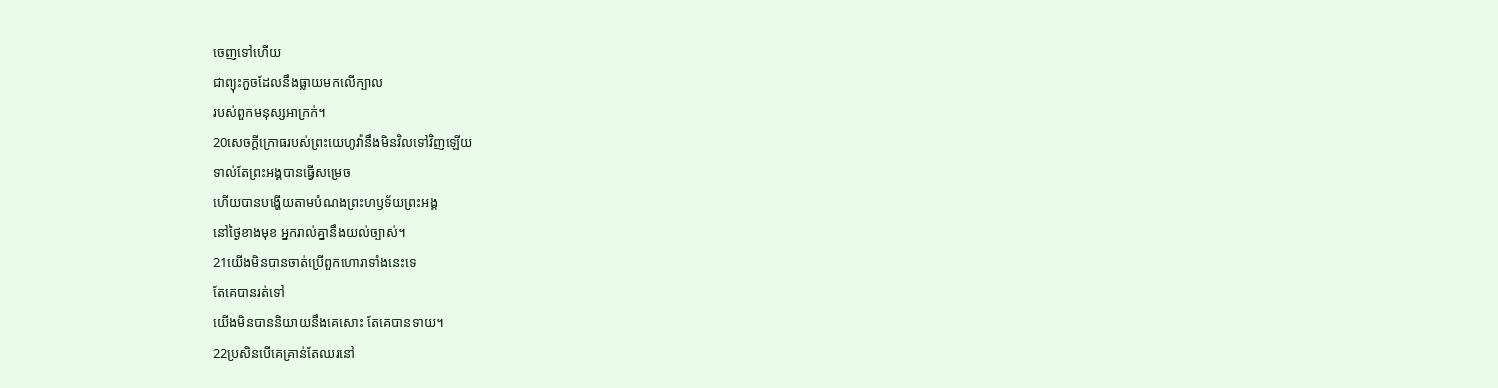ចេញទៅហើយ
ជាព្យុះកួចដែលនឹងធ្លាយមកលើក្បាល
របស់ពួកមនុស្សអាក្រក់។
20សេចក្ដីក្រោធរបស់ព្រះយេហូវ៉ានឹងមិនវិលទៅវិញឡើយ
ទាល់តែព្រះអង្គបានធ្វើសម្រេច
ហើយបានបង្ហើយតាមបំណងព្រះហឫទ័យព្រះអង្គ
នៅថ្ងៃខាងមុខ អ្នករាល់គ្នានឹងយល់ច្បាស់។
21យើងមិនបានចាត់ប្រើពួកហោរាទាំងនេះទេ
តែគេបានរត់ទៅ
យើងមិនបាននិយាយនឹងគេសោះ តែគេបានទាយ។
22ប្រសិនបើគេគ្រាន់តែឈរនៅ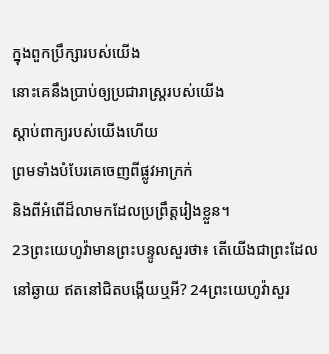ក្នុងពួកប្រឹក្សារបស់យើង
នោះគេនឹងប្រាប់ឲ្យប្រជារាស្ត្ររបស់យើង
ស្តាប់ពាក្យរបស់យើងហើយ
ព្រមទាំងបំបែរគេចេញពីផ្លូវអាក្រក់
និងពីអំពើដ៏លាមកដែលប្រព្រឹត្តរៀងខ្លួន។
23ព្រះយេហូវ៉ាមានព្រះបន្ទូលសួរថា៖ តើយើងជាព្រះដែលនៅឆ្ងាយ ឥតនៅជិតបង្កើយឬអី? 24ព្រះយេហូវ៉ាសួរ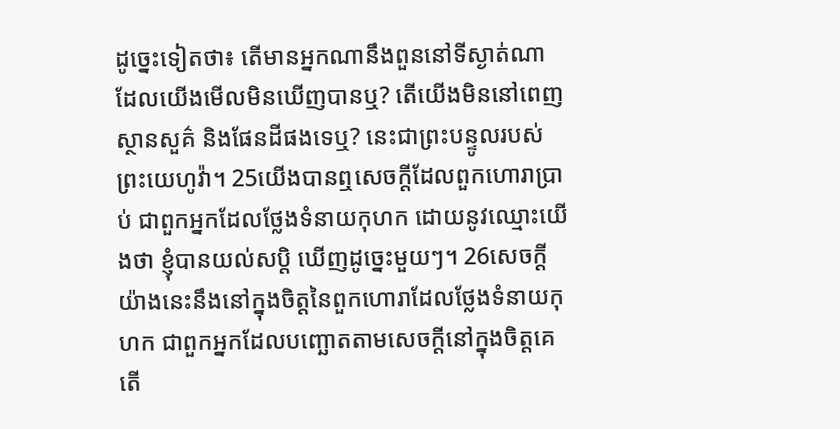ដូច្នេះទៀតថា៖ តើមានអ្នកណានឹងពួននៅទីស្ងាត់ណា ដែលយើងមើលមិនឃើញបានឬ? តើយើងមិននៅពេញស្ថានសួគ៌ និងផែនដីផងទេឬ? នេះជាព្រះបន្ទូលរបស់ព្រះយេហូវ៉ា។ 25យើងបានឮសេចក្ដីដែលពួកហោរាប្រាប់ ជាពួកអ្នកដែលថ្លែងទំនាយកុហក ដោយនូវឈ្មោះយើងថា ខ្ញុំបានយល់សប្តិ ឃើញដូច្នេះមួយៗ។ 26សេចក្ដីយ៉ាងនេះនឹងនៅក្នុងចិត្តនៃពួកហោរាដែលថ្លែងទំនាយកុហក ជាពួកអ្នកដែលបញ្ឆោតតាមសេចក្ដីនៅក្នុងចិត្តគេ តើ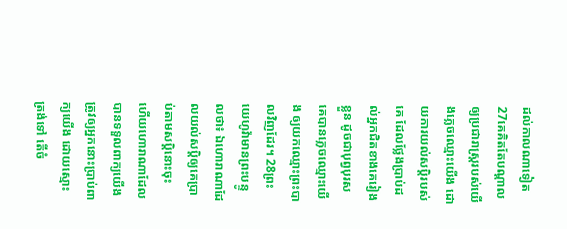ដល់កាលណាទៀត 27គេគិតតែបណ្ដាលឲ្យប្រជារាស្ត្ររបស់យើងភ្លេចឈ្មោះយើង ដោយការយល់សប្តិរបស់គេ ដែលថ្លែងប្រាប់ដល់អ្នកជិតខាងគេរៀងខ្លួន ដូចជាបុព្វបុរសគេបានភ្លេចឈ្មោះយើង ឲ្យយកឈ្មោះព្រះបាលវិញដែរ។ 28ព្រះយេហូវ៉ាមានព្រះបន្ទូលថា៖ ឯហោរាណាដែលយល់សប្តិឲ្យគេប្រាប់តាមសប្តិនោះចុះ ហើយហោរាណាដែលបានទទួលពាក្យយើង ត្រូវឲ្យអ្នកនោះប្រាប់ពាក្យយើង ដោយស្មោះត្រង់ទៅ តើចំ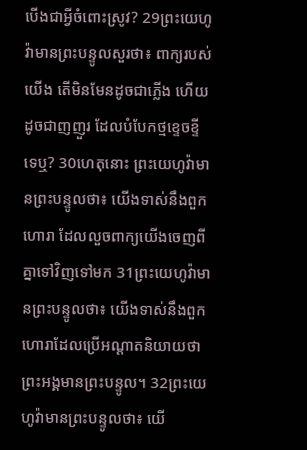បើងជាអ្វីចំពោះស្រូវ? 29ព្រះយេហូវ៉ាមានព្រះបន្ទូលសួរថា៖ ពាក្យរបស់យើង តើមិនមែនដូចជាភ្លើង ហើយដូចជាញញួរ ដែលបំបែកថ្មខ្ទេចខ្ទីទេឬ? 30ហេតុនោះ ព្រះយេហូវ៉ាមានព្រះបន្ទូលថា៖ យើងទាស់នឹងពួកហោរា ដែលលួចពាក្យយើងចេញពីគ្នាទៅវិញទៅមក 31ព្រះយេហូវ៉ាមានព្រះបន្ទូលថា៖ យើងទាស់នឹងពួកហោរាដែលប្រើអណ្ដាតនិយាយថា ព្រះអង្គមានព្រះបន្ទូល។ 32ព្រះយេហូវ៉ាមានព្រះបន្ទូលថា៖ យើ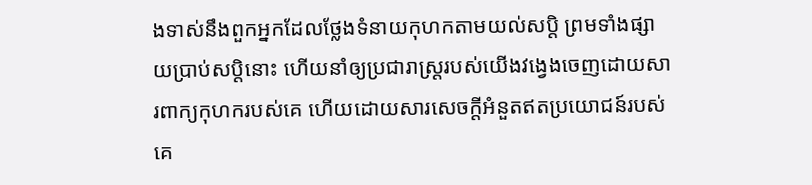ងទាស់នឹងពួកអ្នកដែលថ្លែងទំនាយកុហកតាមយល់សប្តិ ព្រមទាំងផ្សាយប្រាប់សប្តិនោះ ហើយនាំឲ្យប្រជារាស្ត្ររបស់យើងវង្វេងចេញដោយសារពាក្យកុហករបស់គេ ហើយដោយសារសេចក្ដីអំនួតឥតប្រយោជន៍របស់គេ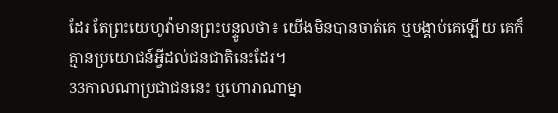ដែរ តែព្រះយេហូវ៉ាមានព្រះបន្ទូលថា៖ យើងមិនបានចាត់គេ ឬបង្គាប់គេឡើយ គេក៏គ្មានប្រយោជន៍អ្វីដល់ជនជាតិនេះដែរ។
33កាលណាប្រជាជននេះ ឬហោរាណាម្នា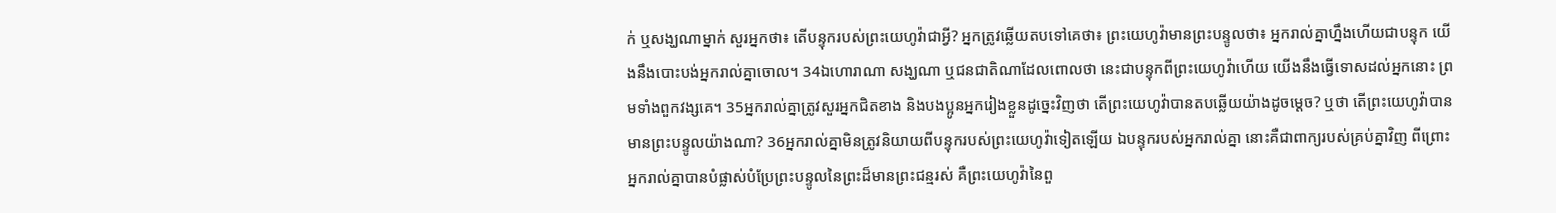ក់ ឬសង្ឃណាម្នាក់ សួរអ្នកថា៖ តើបន្ទុករបស់ព្រះយេហូវ៉ាជាអ្វី? អ្នកត្រូវឆ្លើយតបទៅគេថា៖ ព្រះយេហូវ៉ាមានព្រះបន្ទូលថា៖ អ្នករាល់គ្នាហ្នឹងហើយជាបន្ទុក យើងនឹងបោះបង់អ្នករាល់គ្នាចោល។ 34ឯហោរាណា សង្ឃណា ឬជនជាតិណាដែលពោលថា នេះជាបន្ទុកពីព្រះយេហូវ៉ាហើយ យើងនឹងធ្វើទោសដល់អ្នកនោះ ព្រមទាំងពួកវង្សគេ។ 35អ្នករាល់គ្នាត្រូវសួរអ្នកជិតខាង និងបងប្អូនអ្នករៀងខ្លួនដូច្នេះវិញថា តើព្រះយេហូវ៉ាបានតបឆ្លើយយ៉ាងដូចម្ដេច? ឬថា តើព្រះយេហូវ៉ាបានមានព្រះបន្ទូលយ៉ាងណា? 36អ្នករាល់គ្នាមិនត្រូវនិយាយពីបន្ទុករបស់ព្រះយេហូវ៉ាទៀតឡើយ ឯបន្ទុករបស់អ្នករាល់គ្នា នោះគឺជាពាក្យរបស់គ្រប់គ្នាវិញ ពីព្រោះអ្នករាល់គ្នាបានបំផ្លាស់បំប្រែព្រះបន្ទូលនៃព្រះដ៏មានព្រះជន្មរស់ គឺព្រះយេហូវ៉ានៃពួ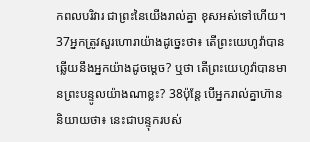កពលបរិវារ ជាព្រះនៃយើងរាល់គ្នា ខុសអស់ទៅហើយ។ 37អ្នកត្រូវសួរហោរាយ៉ាងដូច្នេះថា៖ តើព្រះយេហូវ៉ាបានឆ្លើយនឹងអ្នកយ៉ាងដូចម្ដេច? ឬថា តើព្រះយេហូវ៉ាបានមានព្រះបន្ទូលយ៉ាងណាខ្លះ? 38ប៉ុន្តែ បើអ្នករាល់គ្នាហ៊ាននិយាយថា៖ នេះជាបន្ទុករបស់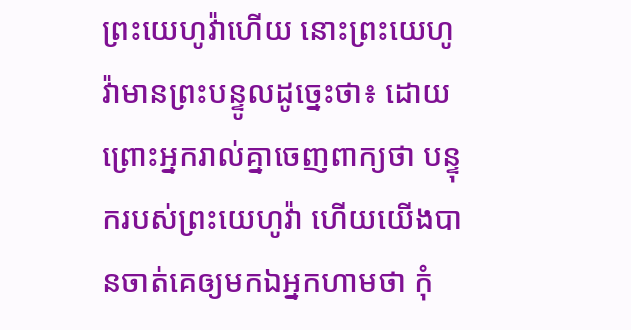ព្រះយេហូវ៉ាហើយ នោះព្រះយេហូវ៉ាមានព្រះបន្ទូលដូច្នេះថា៖ ដោយព្រោះអ្នករាល់គ្នាចេញពាក្យថា បន្ទុករបស់ព្រះយេហូវ៉ា ហើយយើងបានចាត់គេឲ្យមកឯអ្នកហាមថា កុំ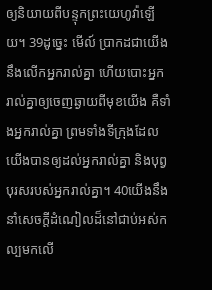ឲ្យនិយាយពីបន្ទុកព្រះយេហូវ៉ាឡើយ។ 39ដូច្នេះ មើល៍ ប្រាកដជាយើងនឹងលើកអ្នករាល់គ្នា ហើយបោះអ្នករាល់គ្នាឲ្យចេញឆ្ងាយពីមុខយើង គឺទាំងអ្នករាល់គ្នា ព្រមទាំងទីក្រុងដែលយើងបានឲ្យដល់អ្នករាល់គ្នា និងបុព្វបុរសរបស់អ្នករាល់គ្នា។ 40យើងនឹងនាំសេចក្ដីដំណៀលដ៏នៅជាប់អស់កល្បមកលើ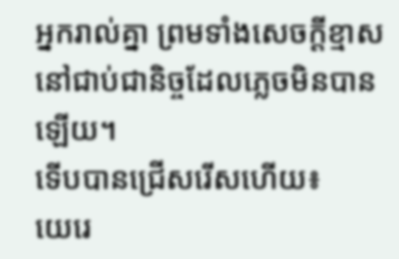អ្នករាល់គ្នា ព្រមទាំងសេចក្ដីខ្មាសនៅជាប់ជានិច្ចដែលភ្លេចមិនបានឡើយ។
ទើបបានជ្រើសរើសហើយ៖
យេរេ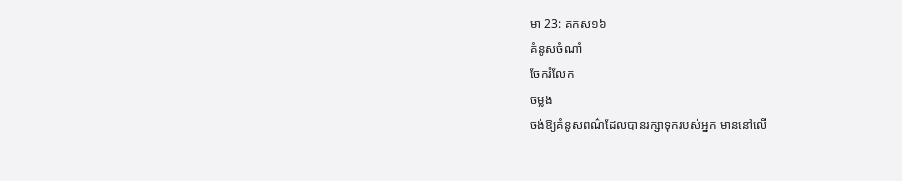មា 23: គកស១៦
គំនូសចំណាំ
ចែករំលែក
ចម្លង
ចង់ឱ្យគំនូសពណ៌ដែលបានរក្សាទុករបស់អ្នក មាននៅលើ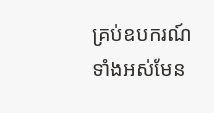គ្រប់ឧបករណ៍ទាំងអស់មែន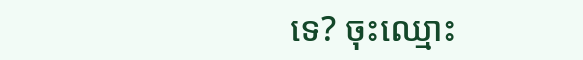ទេ? ចុះឈ្មោះ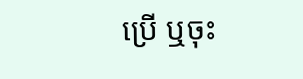ប្រើ ឬចុះ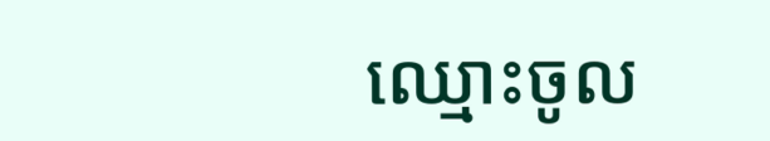ឈ្មោះចូល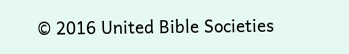© 2016 United Bible Societies